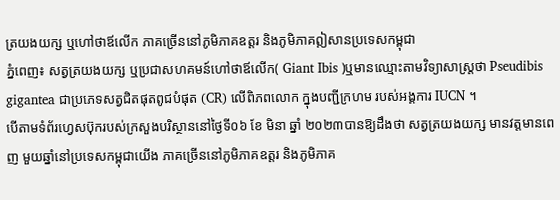ត្រយងយក្ស ឬហៅថាឪលើក ភាគច្រើននៅភូមិភាគឧត្តរ និងភូមិភាគឦសានប្រទេសកម្ពុជា
ភ្នំពេញ៖ សត្វត្រយងយក្ស ឬប្រជាសហគមន៍ហៅថាឪលើក( Giant Ibis )ឬមានឈ្មោះតាមវិទ្យាសាស្ត្រថា Pseudibis gigantea ជាប្រភេទសត្វជិតផុតពូជបំផុត (CR) លើពិភពលោក ក្នុងបញ្ជីក្រហម របស់អង្គការ IUCN ។
បើតាមទំព័រហ្វេសប៊ុករបស់ក្រសួងបរិស្ថាននៅថ្ងៃទី០៦ ខែ មិនា ឆ្នាំ ២០២៣បានឱ្យដឹងថា សត្វត្រយងយក្ស មានវត្តមានពេញ មួយឆ្នាំនៅប្រទេសកម្ពុជាយើង ភាគច្រើននៅភូមិភាគឧត្តរ និងភូមិភាគ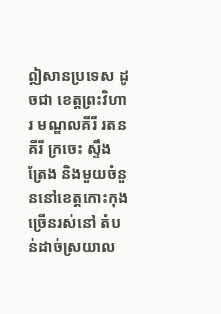ឦសានប្រទេស ដូចជា ខេត្តព្រះវិហារ មណ្ឌលគីរី រតនគីរី ក្រចេះ ស្ទឹងត្រែង និងមួយចំនួននៅខេត្តកោះកុង ច្រើនរស់នៅ តំបន់ដាច់ស្រយាល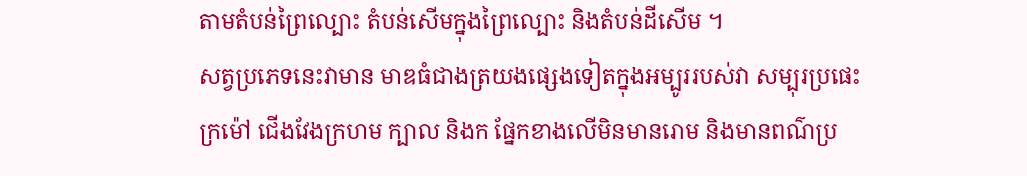តាមតំបន់ព្រៃល្បោះ តំបន់សើមក្នុងព្រៃល្បោះ និងតំបន់ដីសើម ។
សត្វប្រភេទនេះវាមាន មាឌធំជាងត្រយងផ្សេងទៀតក្នុងអម្បូររបស់វា សម្បុរប្រផេះក្រម៉ៅ ជើងវែងក្រហម ក្បាល និងក ផ្នែកខាងលើមិនមានរោម និងមានពណ៌ប្រ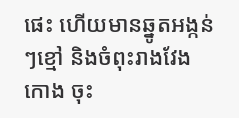ផេះ ហើយមានឆ្នូតអង្កន់ៗខ្មៅ និងចំពុះរាងវែងកោង ចុះ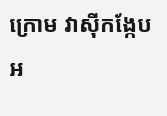ក្រោម វាស៊ីកង្កែប អ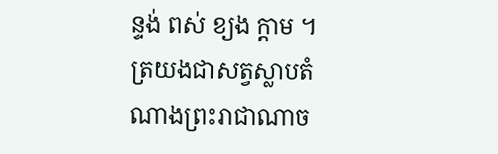ន្ទង់ ពស់ ខ្យង ក្តាម ។
ត្រយងជាសត្វស្លាបតំណាងព្រះរាជាណាច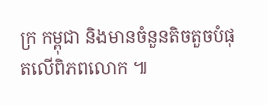ក្រ កម្ពុជា និងមានចំនួនតិចតួចបំផុតលើពិភពលោក ៕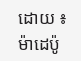ដោយ ៖ ម៉ាដេប៉ូ